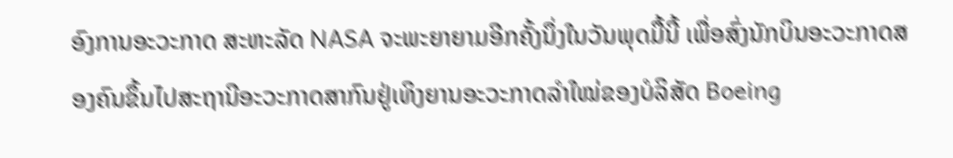ອົງການອະວະກາດ ສະຫະລັດ NASA ຈະພະຍາຍາມອີກຄັ້ງນຶ່ງໃນວັນພຸດມື້ນີ້ ເພື່ອສົ່ງນັກບິນອະວະກາດສອງຄົນຂຶ້ນໄປສະຖານີອະວະກາດສາກົນຢູ່ເທິງຍານອະວະກາດລຳໃໝ່ຂອງບໍລິສັດ Boeing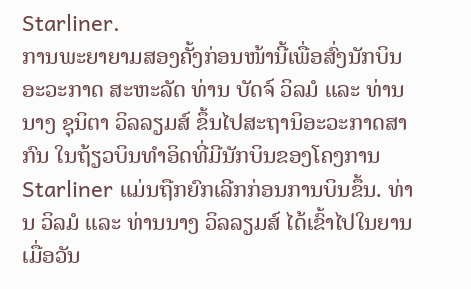Starliner.
ການພະຍາຍາມສອງຄັ້ງກ່ອນໜ້ານີ້ເພື່ອສົ່ງນັກບິນອະວະກາດ ສະຫະລັດ ທ່ານ ບັດຈ໌ ວິລມໍ ແລະ ທ່ານນາງ ຊຸນິຕາ ວິລລຽມສ໌ ຂຶ້ນໄປສະຖານິອະວະກາດສາກົນ ໃນຖ້ຽວບິນທຳອິດທີ່ມີນັກບິນຂອງໂຄງການ Starliner ແມ່ນຖືກຍົກເລີກກ່ອນການບິນຂຶ້ນ. ທ່ານ ວິລມໍ ແລະ ທ່ານນາງ ວິລລຽມສ໌ ໄດ້ເຂົ້າໄປໃນຍານເມື່ອວັນ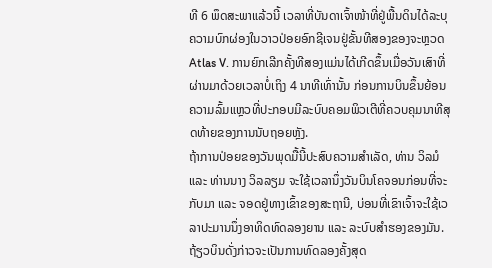ທີ 6 ພຶດສະພາແລ້ວນີ້ ເວລາທີ່ບັນດາເຈົ້າໜ້າທີ່ຢູ່ພື້ນດິນໄດ້ລະບຸຄວາມບົກຜ່ອງໃນວາວປ່ອຍອົກຊີເຈນຢູ່ຂັ້ນທີສອງຂອງຈະຫຼວດ Atlas V. ການຍົກເລີກຄັ້ງທີສອງແມ່ນໄດ້ເກີດຂຶ້ນເມື່ອວັນເສົາທີ່ຜ່ານມາດ້ວຍເວລາບໍ່ເຖິງ 4 ນາທີເທົ່ານັ້ນ ກ່ອນການບິນຂຶ້ນຍ້ອນຄວາມລົ້ມແຫຼວທີ່ປະກອບມີລະບົບຄອມພິວເຕີທີ່ຄວບຄຸມນາທີສຸດທ້າຍຂອງການນັບຖອຍຫຼັງ.
ຖ້າການປ່ອຍຂອງວັນພຸດມື້ນີ້ປະສົບຄວາມສຳເລັດ, ທ່ານ ວິລມໍ ແລະ ທ່ານນາງ ວິລລຽມ ຈະໃຊ້ເວລານຶ່ງວັນບິນໂຄຈອນກ່ອນທີ່ຈະກັບມາ ແລະ ຈອດຢູ່ທາງເຂົ້າຂອງສະຖານີ, ບ່ອນທີ່ເຂົາເຈົ້າຈະໃຊ້ເວລາປະມານນຶ່ງອາທິດທົດລອງຍານ ແລະ ລະບົບສຳຮອງຂອງມັນ.
ຖ້ຽວບິນດັ່ງກ່າວຈະເປັນການທົດລອງຄັ້ງສຸດ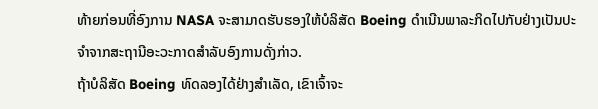ທ້າຍກ່ອນທີ່ອົງການ NASA ຈະສາມາດຮັບຮອງໃຫ້ບໍລິສັດ Boeing ດຳເນີນພາລະກິດໄປກັບຢ່າງເປັນປະຈຳຈາກສະຖານີອະວະກາດສຳລັບອົງການດັ່ງກ່າວ.
ຖ້າບໍລິສັດ Boeing ທົດລອງໄດ້ຢ່າງສຳເລັດ, ເຂົາເຈົ້າຈະ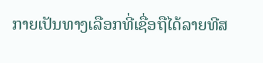ກາຍເປັນທາງເລືອກທີ່ເຊື່ອຖືໄດ້ລາຍທີສ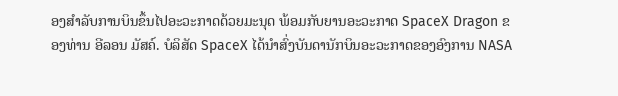ອງສຳລັບການບິນຂຶ້ນໄປອະວະກາດດ້ວຍມະນຸດ ພ້ອມກັບຍານອະວະກາດ SpaceX Dragon ຂອງທ່ານ ອີລອນ ມັສຄ໌. ບໍລິສັດ SpaceX ໄດ້ນຳສົ່ງບັນດານັກບິນອະວະກາດຂອງອົງການ NASA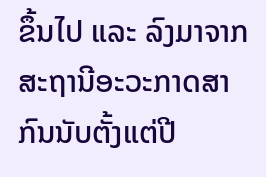ຂຶ້ນໄປ ແລະ ລົງມາຈາກສະຖານີອະວະກາດສາກົນນັບຕັ້ງແຕ່ປີ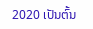2020 ເປັນຕົ້ນ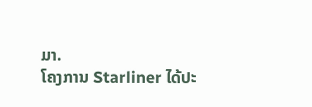ມາ.
ໂຄງການ Starliner ໄດ້ປະ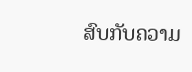ສົບກັບຄວາມ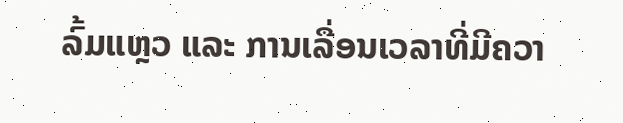ລົ້ມແຫຼວ ແລະ ການເລື່ອນເວລາທີ່ມີຄວາ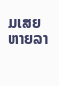ມເສຍຫາຍລາ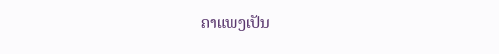ຄາແພງເປັນ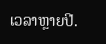ເວລາຫຼາຍປີ.